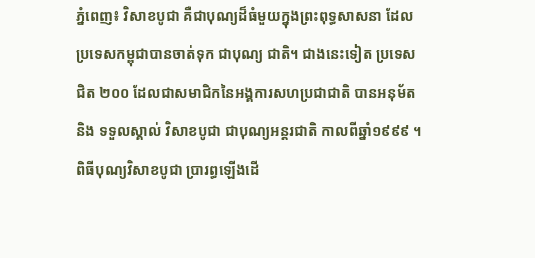ភ្នំពេញ៖ វិសាខបូជា គឺជាបុណ្យដ៏ធំមួយក្នុងព្រះពុទ្ធសាសនា ដែលប្រទេសកម្ពុជាបានចាត់ទុក ជាបុណ្យ ជាតិ។ ជាងនេះទៀត ប្រទេសជិត ២០០ ដែលជាសមាជិកនៃអង្គការសហប្រជាជាតិ បានអនុម័ត និង ទទួលស្គាល់ វិសាខបូជា ជាបុណ្យអន្តរជាតិ កាលពីឆ្នាំ១៩៩៩ ។
ពិធីបុណ្យវិសាខបូជា ប្រារព្ធឡើងដើ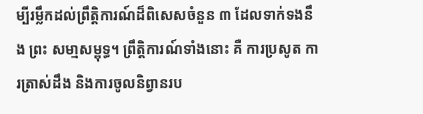ម្បីរម្លឹកដល់ព្រឹត្តិការណ៍ដ៏ពិសេសចំនួន ៣ ដែលទាក់ទងនឹង ព្រះ សមា្មសម្ពុទ្ធ។ ព្រឹត្តិការណ៍ទាំងនោះ គឺ ការប្រសូត ការត្រាស់ដឹង និងការចូលនិព្វានរប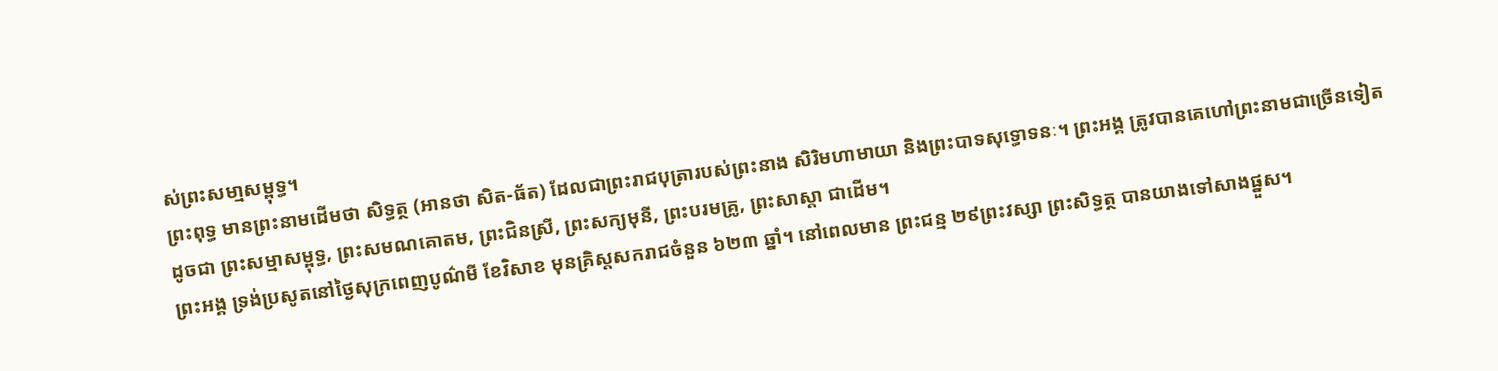ស់ព្រះសមា្មសម្ពុទ្ធ។
ព្រះពុទ្ធ មានព្រះនាមដើមថា សិទ្ធត្ថ (អានថា សិត-ធ័ត) ដែលជាព្រះរាជបុត្រារបស់ព្រះនាង សិរិមហាមាយា និងព្រះបាទសុទ្ធោទនៈ។ ព្រះអង្គ ត្រូវបានគេហៅព្រះនាមជាច្រើនទៀត ដូចជា ព្រះសម្មាសម្ពុទ្ធ, ព្រះសមណគោតម, ព្រះជិនស្រី, ព្រះសក្យមុនី, ព្រះបរមគ្រូ, ព្រះសាស្តា ជាដើម។
ព្រះអង្គ ទ្រង់ប្រសូតនៅថ្ងៃសុក្រពេញបូណ៌មី ខែវិសាខ មុនគ្រិស្តសករាជចំនួន ៦២៣ ឆ្នាំ។ នៅពេលមាន ព្រះជន្ម ២៩ព្រះវស្សា ព្រះសិទ្ធត្ថ បានយាងទៅសាងផ្នួស។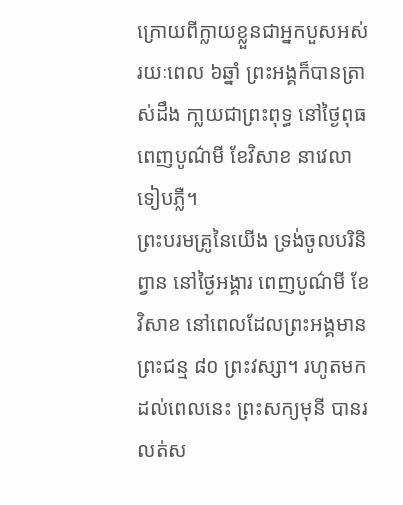ក្រោយពីក្លាយខ្លួនជាអ្នកបួសអស់រយៈពេល ៦ឆ្នាំ ព្រះអង្គក៏បានត្រាស់ដឹង កា្លយជាព្រះពុទ្ធ នៅថ្ងៃពុធ ពេញបូណ៌មី ខែវិសាខ នាវេលាទៀបភ្លឺ។
ព្រះបរមគ្រូនៃយើង ទ្រង់ចូលបរិនិព្វាន នៅថ្ងៃអង្គារ ពេញបូណ៌មី ខែវិសាខ នៅពេលដែលព្រះអង្គមាន ព្រះជន្ម ៨០ ព្រះវស្សា។ រហូតមកដល់ពេលនេះ ព្រះសក្យមុនី បានរលត់ស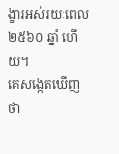ង្ខារអស់រយៈពេល ២៥៦០ ឆ្នាំ ហើយ។
គេសង្កេតឃើញថា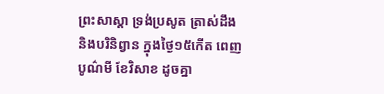ព្រះសាស្តា ទ្រង់ប្រសូត ត្រាស់ដឹង និងបរិនិព្វាន ក្នុងថ្ងៃ១៥កើត ពេញបូណ៌មី ខែវិសាខ ដូចគ្នា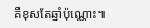គឺខុសតែឆ្នាំប៉ុណ្ណោះ៕